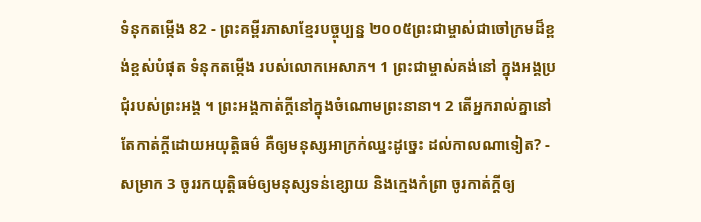ទំនុកតម្កើង 82 - ព្រះគម្ពីរភាសាខ្មែរបច្ចុប្បន្ន ២០០៥ព្រះជាម្ចាស់ជាចៅក្រមដ៏ខ្ពង់ខ្ពស់បំផុត ទំនុកតម្កើង របស់លោកអេសាភ។ 1 ព្រះជាម្ចាស់គង់នៅ ក្នុងអង្គប្រជុំរបស់ព្រះអង្គ ។ ព្រះអង្គកាត់ក្ដីនៅក្នុងចំណោមព្រះនានា។ 2 តើអ្នករាល់គ្នានៅតែកាត់ក្ដីដោយអយុត្តិធម៌ គឺឲ្យមនុស្សអាក្រក់ឈ្នះដូច្នេះ ដល់កាលណាទៀត? - សម្រាក 3 ចូររកយុត្តិធម៌ឲ្យមនុស្សទន់ខ្សោយ និងក្មេងកំព្រា ចូរកាត់ក្ដីឲ្យ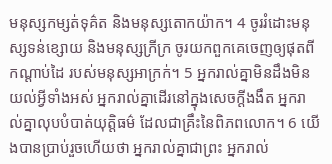មនុស្សកម្សត់ទុគ៌ត និងមនុស្សតោកយ៉ាក។ 4 ចូររំដោះមនុស្សទន់ខ្សោយ និងមនុស្សក្រីក្រ ចូរយកពួកគេចេញឲ្យផុតពីកណ្ដាប់ដៃ របស់មនុស្សអាក្រក់។ 5 អ្នករាល់គ្នាមិនដឹងមិនយល់អ្វីទាំងអស់ អ្នករាល់គ្នាដើរនៅក្នុងសេចក្ដីងងឹត អ្នករាល់គ្នាលុបបំបាត់យុត្តិធម៌ ដែលជាគ្រឹះនៃពិភពលោក។ 6 យើងបានប្រាប់រួចហើយថា អ្នករាល់គ្នាជាព្រះ អ្នករាល់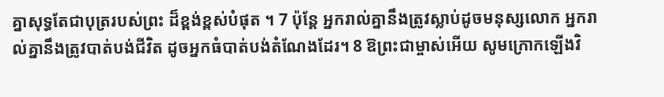គ្នាសុទ្ធតែជាបុត្ររបស់ព្រះ ដ៏ខ្ពង់ខ្ពស់បំផុត ។ 7 ប៉ុន្តែ អ្នករាល់គ្នានឹងត្រូវស្លាប់ដូចមនុស្សលោក អ្នករាល់គ្នានឹងត្រូវបាត់បង់ជីវិត ដូចអ្នកធំបាត់បង់តំណែងដែរ។ 8 ឱព្រះជាម្ចាស់អើយ សូមក្រោកឡើងវិ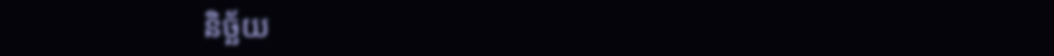និច្ឆ័យ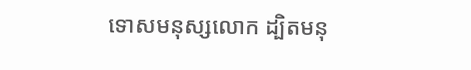ទោសមនុស្សលោក ដ្បិតមនុ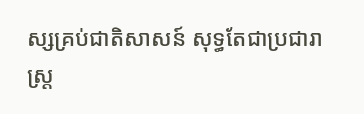ស្សគ្រប់ជាតិសាសន៍ សុទ្ធតែជាប្រជារាស្ត្រ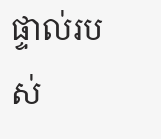ផ្ទាល់របស់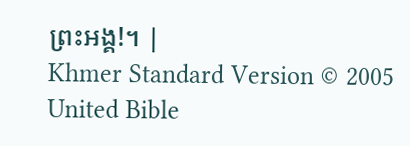ព្រះអង្គ!។ |
Khmer Standard Version © 2005 United Bible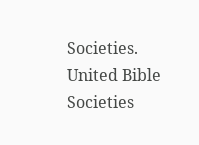Societies.
United Bible Societies